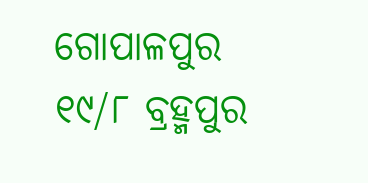ଗୋପାଳପୁର ୧୯/୮ ବ୍ରହ୍ମପୁର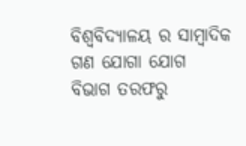ବିଶ୍ଵବିଦ୍ୟାଳୟ ର ସାମ୍ବାଦିକ ଗଣ ଯୋଗା ଯୋଗ ବିଭାଗ ତରଫରୁ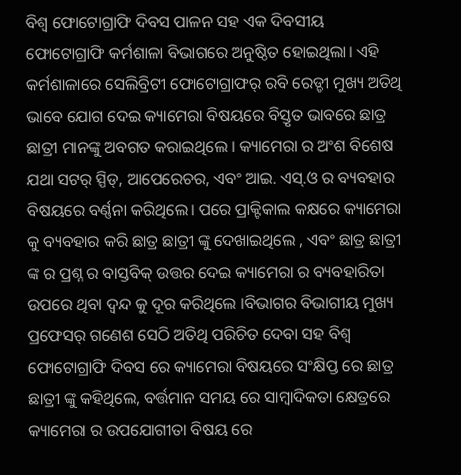ବିଶ୍ଵ ଫୋଟୋଗ୍ରାଫି ଦିବସ ପାଳନ ସହ ଏକ ଦିବସୀୟ ଫୋଟୋଗ୍ରାଫି କର୍ମଶାଳା ବିଭାଗରେ ଅନୁଷ୍ଠିତ ହୋଇଥିଲା। ଏହି କର୍ମଶାଳାରେ ସେଲିବ୍ରିଟୀ ଫୋଟୋଗ୍ରାଫର୍ ରବି ରେଡ୍ଡୀ ମୁଖ୍ୟ ଅତିଥି ଭାବେ ଯୋଗ ଦେଇ କ୍ୟାମେରା ବିଷୟରେ ବିସ୍ତୃତ ଭାବରେ ଛାତ୍ର ଛାତ୍ରୀ ମାନଙ୍କୁ ଅବଗତ କରାଇଥିଲେ । କ୍ୟାମେରା ର ଅଂଶ ବିଶେଷ ଯଥା ସଟର୍ ସ୍ପିଡ୍, ଆପେରେଚର, ଏବଂ ଆଇ. ଏସ୍.ଓ ର ବ୍ୟବହାର ବିଷୟରେ ବର୍ଣ୍ଣନା କରିଥିଲେ। ପରେ ପ୍ରାକ୍ଟିକାଲ କକ୍ଷରେ କ୍ୟାମେରା କୁ ବ୍ୟବହାର କରି ଛାତ୍ର ଛାତ୍ରୀ ଙ୍କୁ ଦେଖାଇଥିଲେ , ଏବଂ ଛାତ୍ର ଛାତ୍ରୀ ଙ୍କ ର ପ୍ରଶ୍ନ ର ବାସ୍ତବିକ୍ ଉତ୍ତର ଦେଇ କ୍ୟାମେରା ର ବ୍ୟବହାରିତା ଉପରେ ଥିବା ଦ୍ଵନ୍ଦ କୁ ଦୂର କରିଥିଲେ ।ବିଭାଗର ବିଭାଗୀୟ ମୁଖ୍ୟ ପ୍ରଫେସର୍ ଗଣେଶ ସେଠି ଅତିଥି ପରିଚିତ ଦେବା ସହ ବିଶ୍ଵ ଫୋଟୋଗ୍ରାଫି ଦିବସ ରେ କ୍ୟାମେରା ବିଷୟରେ ସଂକ୍ଷିପ୍ତ ରେ ଛାତ୍ର ଛାତ୍ରୀ ଙ୍କୁ କହିଥିଲେ, ବର୍ତ୍ତମାନ ସମୟ ରେ ସାମ୍ବାଦିକତା କ୍ଷେତ୍ରରେ କ୍ୟାମେରା ର ଉପଯୋଗୀତା ବିଷୟ ରେ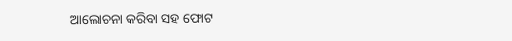ଆଲୋଚନା କରିବା ସହ ଫୋଟ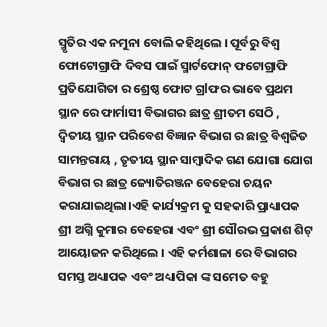ସ୍ମୃତିର ଏକ ନମୁନା ବୋଲି କହିଥିଲେ । ପୂର୍ବରୁ ବିଶ୍ଵ ଫୋଟୋଗ୍ରାଫି ଦିବସ ପାଇଁ ସ୍ମାର୍ଟଫୋନ୍ ଫଟୋଗ୍ରାଫି ପ୍ରତିଯୋଗିତା ର ଶ୍ରେଷ୍ଠ ଫୋଟ ଗ୍ରlଫର ଭାବେ ପ୍ରଥମ ସ୍ଥାନ ରେ ଫାର୍ମାସୀ ବିଭାଗର ଛାତ୍ର ଶ୍ରୀତମ ସେଠି , ଦ୍ୱିତୀୟ ସ୍ଥାନ ପରିବେଶ ବିଜ୍ଞାନ ବିଭାଗ ର ଛାତ୍ର ବିଶ୍ୱଜିତ ସାମନ୍ତରାୟ , ତୃତୀୟ ସ୍ଥାନ ସାମ୍ବାଦିକ ଗଣ ଯୋଗା ଯୋଗ ବିଭାଗ ର ଛାତ୍ର ଜ୍ୟୋତିରଞ୍ଜନ ବେହେରା ଚୟନ କରାଯାଇଥିଲା।ଏହି କାର୍ଯ୍ୟକ୍ରମ କୁ ସହକାରି ପ୍ରାଧ୍ୟାପକ ଶ୍ରୀ ଅଗ୍ନି କୁମାର ବେହେରା ଏବଂ ଶ୍ରୀ ସୌରଭ ପ୍ରକାଶ ଶିଟ୍ ଆୟୋଜନ କରିଥିଲେ । ଏହି କର୍ମଶାଳା ରେ ବିଭାଗର ସମସ୍ତ ଅଧ୍ୟାପକ ଏବଂ ଅଧ୍ୟାପିକା ଙ୍କ ସମେତ ବହୁ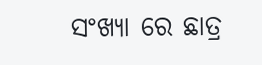ସଂଖ୍ୟା ରେ ଛାତ୍ର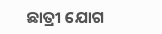ଛାତ୍ରୀ ଯୋଗ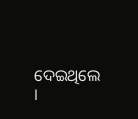ଦେଇଥିଲେ ।